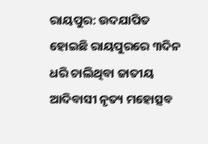ରାୟପୁର: ଉଦଯାପିତ ହୋଇଛି ରାୟପୁରରେ ୩ଦିନ ଧରି ଚାଲିଥିବା ଜାତୀୟ ଆଦିବାସୀ ନୃତ୍ୟ ମହୋତ୍ସବ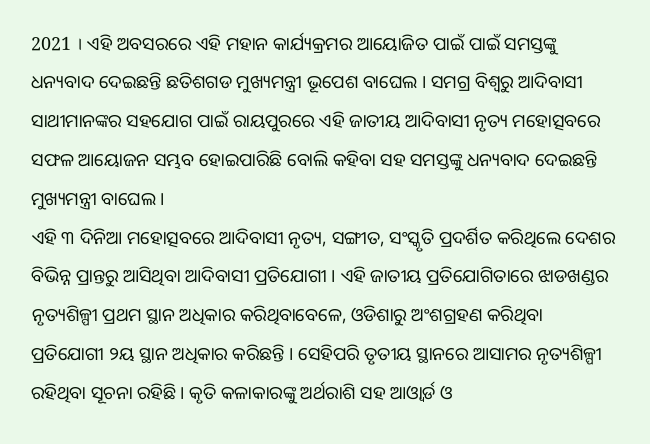2021 । ଏହି ଅବସରରେ ଏହି ମହାନ କାର୍ଯ୍ୟକ୍ରମର ଆୟୋଜିତ ପାଇଁ ପାଇଁ ସମସ୍ତଙ୍କୁ ଧନ୍ୟବାଦ ଦେଇଛନ୍ତି ଛତିଶଗଡ ମୁଖ୍ୟମନ୍ତ୍ରୀ ଭୂପେଶ ବାଘେଲ । ସମଗ୍ର ବିଶ୍ୱରୁ ଆଦିବାସୀ ସାଥୀମାନଙ୍କର ସହଯୋଗ ପାଇଁ ରାୟପୁରରେ ଏହି ଜାତୀୟ ଆଦିବାସୀ ନୃତ୍ୟ ମହୋତ୍ସବରେ ସଫଳ ଆୟୋଜନ ସମ୍ଭବ ହୋଇପାରିଛି ବୋଲି କହିବା ସହ ସମସ୍ତଙ୍କୁ ଧନ୍ୟବାଦ ଦେଇଛନ୍ତି ମୁଖ୍ୟମନ୍ତ୍ରୀ ବାଘେଲ ।
ଏହି ୩ ଦିନିଆ ମହୋତ୍ସବରେ ଆଦିବାସୀ ନୃତ୍ୟ, ସଙ୍ଗୀତ, ସଂସ୍କୃତି ପ୍ରଦର୍ଶିତ କରିଥିଲେ ଦେଶର ବିଭିନ୍ନ ପ୍ରାନ୍ତରୁ ଆସିଥିବା ଆଦିବାସୀ ପ୍ରତିଯୋଗୀ । ଏହି ଜାତୀୟ ପ୍ରତିଯୋଗିତାରେ ଝାଡଖଣ୍ଡର ନୃତ୍ୟଶିଳ୍ପୀ ପ୍ରଥମ ସ୍ଥାନ ଅଧିକାର କରିଥିବାବେଳେ, ଓଡିଶାରୁ ଅଂଶଗ୍ରହଣ କରିଥିବା ପ୍ରତିଯୋଗୀ ୨ୟ ସ୍ଥାନ ଅଧିକାର କରିଛନ୍ତି । ସେହିପରି ତୃତୀୟ ସ୍ଥାନରେ ଆସାମର ନୃତ୍ୟଶିଳ୍ପୀ ରହିଥିବା ସୂଚନା ରହିଛି । କୃତି କଳାକାରଙ୍କୁ ଅର୍ଥରାଶି ସହ ଆଓ୍ବାର୍ଡ ଓ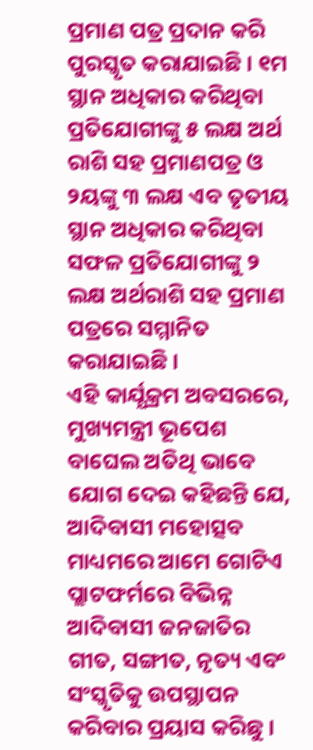ପ୍ରମାଣ ପତ୍ର ପ୍ରଦାନ କରି ପୁରସ୍କୃତ କରାଯାଇଛି । ୧ମ ସ୍ଥାନ ଅଧିକାର କରିଥିବା ପ୍ରତିଯୋଗୀଙ୍କୁ ୫ ଲକ୍ଷ ଅର୍ଥ ରାଶି ସହ ପ୍ରମାଣପତ୍ର ଓ ୨ୟଙ୍କୁ ୩ ଲକ୍ଷ ଏବ ତୃତୀୟ ସ୍ଥାନ ଅଧିକାର କରିଥିବା ସଫଳ ପ୍ରତିଯୋଗୀଙ୍କୁ ୨ ଲକ୍ଷ ଅର୍ଥରାଶି ସହ ପ୍ରମାଣ ପତ୍ରରେ ସମ୍ମାନିତ କରାଯାଇଛି ।
ଏହି କାର୍ଯ୍ଯକ୍ରମ ଅବସରରେ, ମୁଖ୍ୟମନ୍ତ୍ରୀ ଭୂପେଶ ବାଘେଲ ଅତିଥି ଭାବେ ଯୋଗ ଦେଇ କହିଛନ୍ତି ଯେ, ଆଦିବାସୀ ମହୋତ୍ସବ ମାଧ୍ୟମରେ ଆମେ ଗୋଟିଏ ପ୍ଲାଟଫର୍ମରେ ବିଭିନ୍ନ ଆଦିବାସୀ ଜନଜାତିର ଗୀତ, ସଙ୍ଗୀତ, ନୃତ୍ୟ ଏବଂ ସଂସ୍କୃତିକୁ ଉପସ୍ଥାପନ କରିବାର ପ୍ରୟାସ କରିଛୁ ।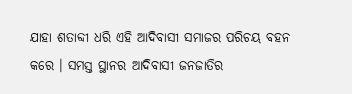ଯାହା ଶତାବ୍ଦୀ ଧରି ଏହି ଆଦିବାସୀ ସମାଜର ପରିଚୟ ବହନ କରେ । ସମସ୍ତ ସ୍ଥାନର ଆଦିବାସୀ ଜନଜାତିର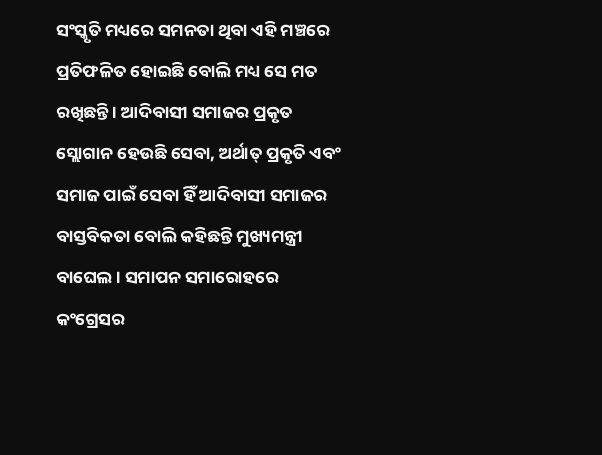ସଂସ୍କୃତି ମଧ୍ୟରେ ସମନତା ଥିବା ଏହି ମଞ୍ଚରେ ପ୍ରତିଫଳିତ ହୋଇଛି ବୋଲି ମଧ୍ୟ ସେ ମତ ରଖିଛନ୍ତି । ଆଦିବାସୀ ସମାଜର ପ୍ରକୃତ ସ୍ଲୋଗାନ ହେଉଛି ସେବା, ଅର୍ଥାତ୍ ପ୍ରକୃତି ଏବଂ ସମାଜ ପାଇଁ ସେବା ହିଁ ଆଦିବାସୀ ସମାଜର ବାସ୍ତବିକତା ବୋଲି କହିଛନ୍ତି ମୁଖ୍ୟମନ୍ତ୍ରୀ ବାଘେଲ । ସମାପନ ସମାରୋହରେ କଂଗ୍ରେସର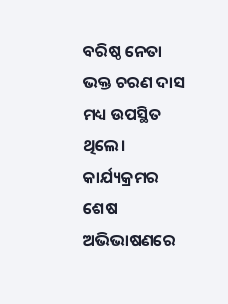ବରିଷ୍ଠ ନେତା ଭକ୍ତ ଚରଣ ଦାସ ମଧ୍ୟ ଉପସ୍ଥିତ ଥିଲେ। କାର୍ଯ୍ୟକ୍ରମର ଶେଷ ଅଭିଭାଷଣରେ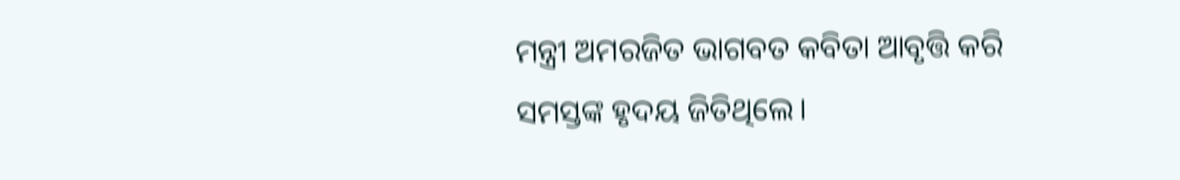ମନ୍ତ୍ରୀ ଅମରଜିତ ଭାଗବତ କବିତା ଆବୃତ୍ତି କରି ସମସ୍ତଙ୍କ ହୃଦୟ ଜିତିଥିଲେ।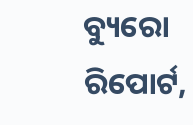ବ୍ୟୁରୋ ରିପୋର୍ଟ,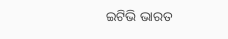ଇଟିଭି ଭାରତ